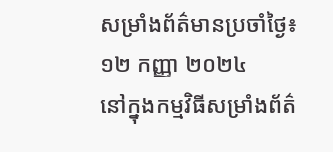សម្រាំងព័ត៌មានប្រចាំថ្ងៃ៖ ១២ កញ្ញា ២០២៤
នៅក្នុងកម្មវិធីសម្រាំងព័ត៌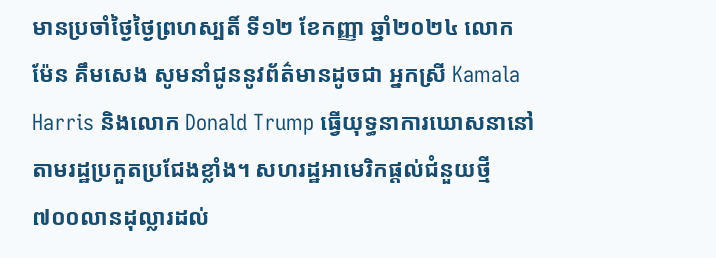មានប្រចាំថ្ងៃថ្ងៃព្រហស្បតិ៍ ទី១២ ខែកញ្ញា ឆ្នាំ២០២៤ លោក ម៉ែន គឹមសេង សូមនាំជូននូវព័ត៌មានដូចជា អ្នកស្រី Kamala Harris និងលោក Donald Trump ធ្វើយុទ្ធនាការឃោសនានៅតាមរដ្ឋប្រកួតប្រជែងខ្លាំង។ សហរដ្ឋអាមេរិកផ្តល់ជំនួយថ្មី៧០០លានដុល្លារដល់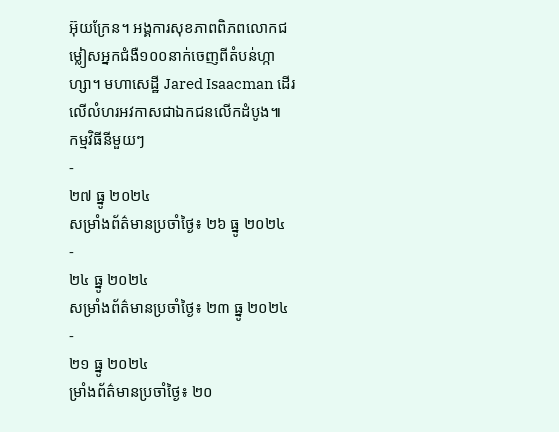អ៊ុយក្រែន។ អង្គការសុខភាពពិភពលោកជម្លៀសអ្នកជំងឺ១០០នាក់ចេញពីតំបន់ហ្កាហ្សា។ មហាសេដ្ឋី Jared Isaacman ដើរលើលំហរអវកាសជាឯកជនលើកដំបូង៕
កម្មវិធីនីមួយៗ
-
២៧ ធ្នូ ២០២៤
សម្រាំងព័ត៌មានប្រចាំថ្ងៃ៖ ២៦ ធ្នូ ២០២៤
-
២៤ ធ្នូ ២០២៤
សម្រាំងព័ត៌មានប្រចាំថ្ងៃ៖ ២៣ ធ្នូ ២០២៤
-
២១ ធ្នូ ២០២៤
ម្រាំងព័ត៌មានប្រចាំថ្ងៃ៖ ២០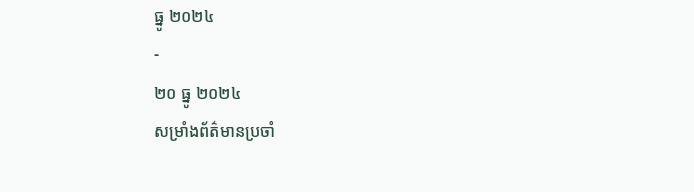ធ្នូ ២០២៤
-
២០ ធ្នូ ២០២៤
សម្រាំងព័ត៌មានប្រចាំ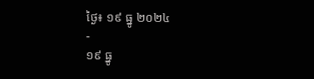ថ្ងៃ៖ ១៩ ធ្នូ ២០២៤
-
១៩ ធ្នូ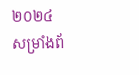២០២៤
សម្រាំងព័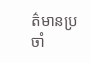ត៌មានប្រចាំ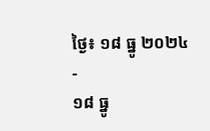ថ្ងៃ៖ ១៨ ធ្នូ ២០២៤
-
១៨ ធ្នូ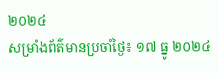២០២៤
សម្រាំងព័ត៌មានប្រចាំថ្ងៃ៖ ១៧ ធ្នូ ២០២៤